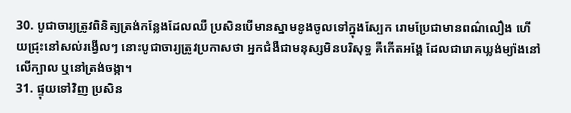30. បូជាចារ្យត្រូវពិនិត្យត្រង់កន្លែងដែលឈឺ ប្រសិនបើមានស្នាមខូងចូលទៅក្នុងស្បែក រោមប្រែជាមានពណ៌លឿង ហើយជ្រុះនៅសល់រង្វើលៗ នោះបូជាចារ្យត្រូវប្រកាសថា អ្នកជំងឺជាមនុស្សមិនបរិសុទ្ធ គឺកើតអង្គែ ដែលជារោគឃ្លង់ម្យ៉ាងនៅលើក្បាល ឬនៅត្រង់ចង្កា។
31. ផ្ទុយទៅវិញ ប្រសិន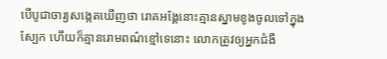បើបូជាចារ្យសង្កេតឃើញថា រោគអង្គែនោះគ្មានស្នាមខូងចូលទៅក្នុងស្បែក ហើយក៏គ្មានរោមពណ៌ខ្មៅទេនោះ លោកត្រូវឲ្យអ្នកជំងឺ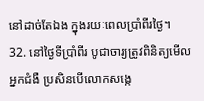នៅដាច់តែឯង ក្នុងរយៈពេលប្រាំពីរថ្ងៃ។
32. នៅថ្ងៃទីប្រាំពីរ បូជាចារ្យត្រូវពិនិត្យមើលអ្នកជំងឺ ប្រសិនបើលោកសង្កេ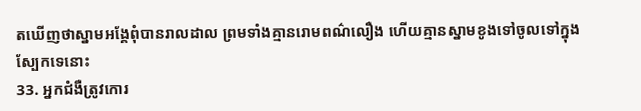តឃើញថាស្នាមអង្គែពុំបានរាលដាល ព្រមទាំងគ្មានរោមពណ៌លឿង ហើយគ្មានស្នាមខូងទៅចូលទៅក្នុងស្បែកទេនោះ
33. អ្នកជំងឺត្រូវកោរ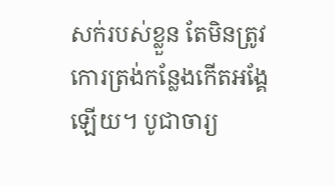សក់របស់ខ្លួន តែមិនត្រូវកោរត្រង់កន្លែងកើតអង្គែឡើយ។ បូជាចារ្យ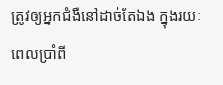ត្រូវឲ្យអ្នកជំងឺនៅដាច់តែឯង ក្នុងរយៈពេលប្រាំពី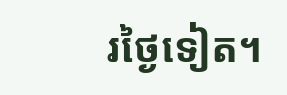រថ្ងៃទៀត។